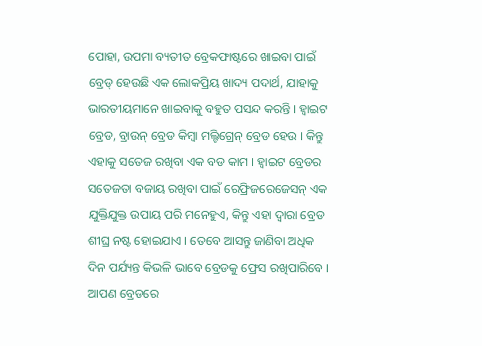ପୋହା, ଉପମା ବ୍ୟତୀତ ବ୍ରେକଫାଷ୍ଟରେ ଖାଇବା ପାଇଁ ବ୍ରେଡ୍ ହେଉଛି ଏକ ଲୋକପ୍ରିୟ ଖାଦ୍ୟ ପଦାର୍ଥ, ଯାହାକୁ ଭାରତୀୟମାନେ ଖାଇବାକୁ ବହୁତ ପସନ୍ଦ କରନ୍ତି । ହ୍ୱାଇଟ ବ୍ରେଡ, ବ୍ରାଉନ୍ ବ୍ରେଡ କିମ୍ବା ମଲ୍ଟିଗ୍ରେନ୍ ବ୍ରେଡ ହେଉ । କିନ୍ତୁ ଏହାକୁ ସତେଜ ରଖିବା ଏକ ବଡ କାମ । ହ୍ୱାଇଟ ବ୍ରେଡର ସତେଜତା ବଜାୟ ରଖିବା ପାଇଁ ରେଫ୍ରିଜରେଜେସନ୍ ଏକ ଯୁକ୍ତିଯୁକ୍ତ ଉପାୟ ପରି ମନେହୁଏ, କିନ୍ତୁ ଏହା ଦ୍ୱାରା ବ୍ରେଡ ଶୀଘ୍ର ନଷ୍ଟ ହୋଇଯାଏ । ତେବେ ଆସନ୍ତୁ ଜାଣିବା ଅଧିକ ଦିନ ପର୍ଯ୍ୟନ୍ତ କିଭଳି ଭାବେ ବ୍ରେଡକୁ ଫ୍ରେସ ରଖିପାରିବେ ।
ଆପଣ ବ୍ରେଡରେ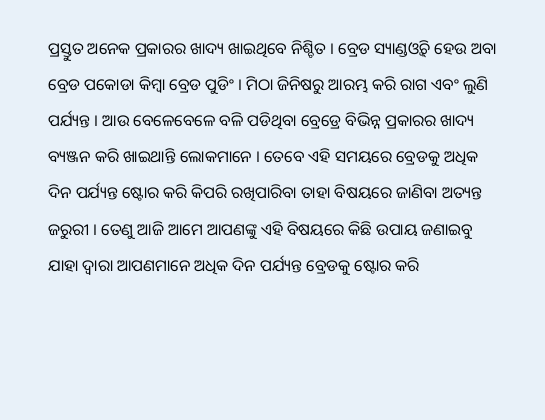ପ୍ରସ୍ତୁତ ଅନେକ ପ୍ରକାରର ଖାଦ୍ୟ ଖାଇଥିବେ ନିଶ୍ଚିତ । ବ୍ରେଡ ସ୍ୟାଣ୍ଡଓ୍ଵିଚ୍ ହେଉ ଅବା ବ୍ରେଡ ପକୋଡା କିମ୍ବା ବ୍ରେଡ ପୁଡିଂ । ମିଠା ଜିନିଷରୁ ଆରମ୍ଭ କରି ରାଗ ଏବଂ ଲୁଣି ପର୍ଯ୍ୟନ୍ତ । ଆଉ ବେଳେବେଳେ ବଳି ପଡିଥିବା ବ୍ରେଡ୍ରେ ବିଭିନ୍ନ ପ୍ରକାରର ଖାଦ୍ୟ ବ୍ୟଞ୍ଜନ କରି ଖାଇଥାନ୍ତି ଲୋକମାନେ । ତେବେ ଏହି ସମୟରେ ବ୍ରେଡକୁ ଅଧିକ ଦିନ ପର୍ଯ୍ୟନ୍ତ ଷ୍ଟୋର କରି କିପରି ରଖିପାରିବା ତାହା ବିଷୟରେ ଜାଣିବା ଅତ୍ୟନ୍ତ ଜରୁରୀ । ତେଣୁ ଆଜି ଆମେ ଆପଣଙ୍କୁ ଏହି ବିଷୟରେ କିଛି ଉପାୟ ଜଣାଇବୁ ଯାହା ଦ୍ୱାରା ଆପଣମାନେ ଅଧିକ ଦିନ ପର୍ଯ୍ୟନ୍ତ ବ୍ରେଡକୁ ଷ୍ଟୋର କରି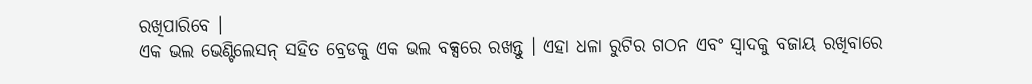ରଖିପାରିବେ ।
ଏକ ଭଲ ଭେଣ୍ଟିଲେସନ୍ ସହିତ ବ୍ରେଡକୁ ଏକ ଭଲ ବକ୍ସରେ ରଖନ୍ତୁ । ଏହା ଧଳା ରୁଟିର ଗଠନ ଏବଂ ସ୍ୱାଦକୁ ବଜାୟ ରଖିବାରେ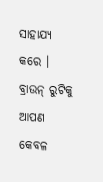ସାହାଯ୍ୟ କରେ । ବ୍ରାଉନ୍ ରୁଟିକୁ ଆପଣ କେବଳ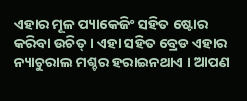ଏହାର ମୂଳ ପ୍ୟାକେଜିଂ ସହିତ ଷ୍ଟୋର କରିବା ଉଚିତ୍ । ଏହା ସହିତ ବ୍ରେଡ ଏହାର ନ୍ୟାଚୁରାଲ ମଶ୍ଚର ହରାଇନଥାଏ । ଆପଣ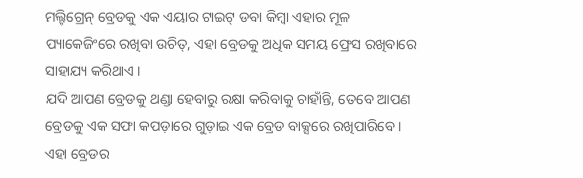ମଲ୍ଟିଗ୍ରେନ୍ ବ୍ରେଡକୁ ଏକ ଏୟାର ଟାଇଟ୍ ଡବା କିମ୍ବା ଏହାର ମୂଳ ପ୍ୟାକେଜିଂରେ ରଖିବା ଉଚିତ୍, ଏହା ବ୍ରେଡକୁ ଅଧିକ ସମୟ ଫ୍ରେସ ରଖିବାରେ ସାହାଯ୍ୟ କରିଥାଏ ।
ଯଦି ଆପଣ ବ୍ରେଡକୁ ଥଣ୍ଡା ହେବାରୁ ରକ୍ଷା କରିବାକୁ ଚାହାଁନ୍ତି, ତେବେ ଆପଣ ବ୍ରେଡକୁ ଏକ ସଫା କପଡ଼ାରେ ଗୁଡ଼ାଇ ଏକ ବ୍ରେଡ ବାକ୍ସରେ ରଖିପାରିବେ । ଏହା ବ୍ରେଡର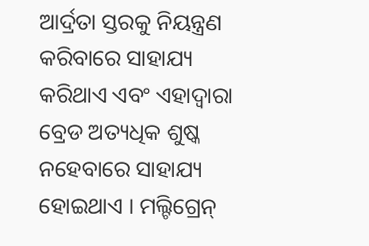ଆର୍ଦ୍ରତା ସ୍ତରକୁ ନିୟନ୍ତ୍ରଣ କରିବାରେ ସାହାଯ୍ୟ କରିଥାଏ ଏବଂ ଏହାଦ୍ୱାରା ବ୍ରେଡ ଅତ୍ୟଧିକ ଶୁଷ୍କ ନହେବାରେ ସାହାଯ୍ୟ ହୋଇଥାଏ । ମଲ୍ଟିଗ୍ରେନ୍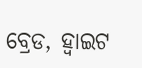ବ୍ରେଡ, ହ୍ୱାଇଟ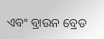ଏବଂ ବ୍ରାଉନ ବ୍ରେଡ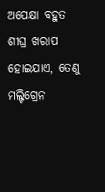ଅପେକ୍ଷା ବହୁତ ଶୀଘ୍ର ଖରାପ ହୋଇଯାଏ, ତେଣୁ ମଲ୍ଟିଗ୍ରେନ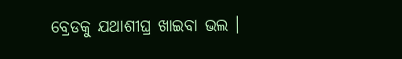ବ୍ରେଡକୁ ଯଥାଶୀଘ୍ର ଖାଇବା ଭଲ ।